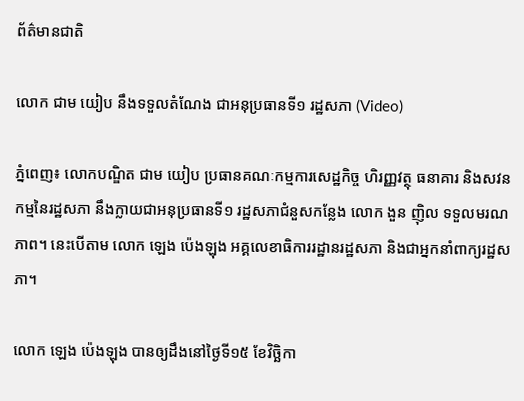ព័ត៌មានជាតិ

លោក ជាម យៀប នឹងទទួលតំណែង ជាអនុប្រធានទី១ រដ្ឋសភា (Video)

ភ្នំពេញ៖ លោកបណ្ឌិត ជាម យៀប ប្រធានគណៈកម្មការសេដ្ឋកិច្ច ហិរញ្ញវត្ថុ ធនាគារ និងសវនកម្មនៃរដ្ឋសភា នឹងក្លាយជាអនុប្រធានទី១ រដ្ឋសភាជំនួសកន្លែង លោក ងួន ញ៉ិល ទទួលមរណភាព។ នេះបើតាម លោក ឡេង ប៉េងឡុង អគ្គលេខាធិការរដ្ឋានរដ្ឋសភា និងជាអ្នកនាំពាក្យរដ្ឋសភា។

លោក ឡេង ប៉េងឡុង បានឲ្យដឹងនៅថ្ងៃទី១៥ ខែវិច្ឆិកា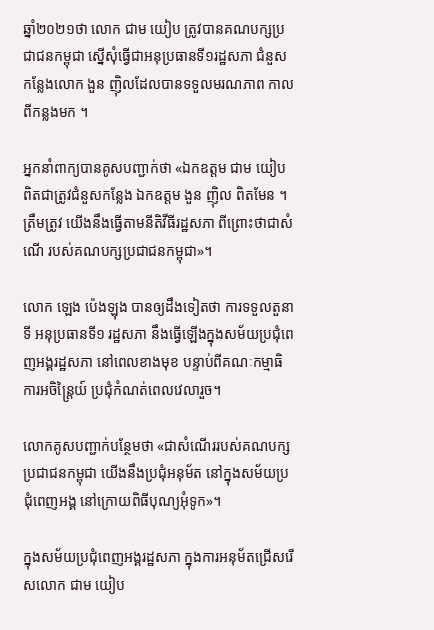ឆ្នាំ២០២១ថា លោក ជាម យៀប ត្រូវបានគណបក្សប្រជាជនកម្ពុជា ស្នើសុំធ្វើជាអនុប្រធានទី១រដ្ឋសភា ជំនួសកន្លែងលោក ងួន ញ៉ិលដែលបានទទួលមរណភាព កាលពីកន្លងមក ។

អ្នកនាំពាក្យបានគូសបញ្ជាក់ថា «ឯកឧត្តម ជាម យៀប ពិតជាត្រូវជំនួសកន្លែង ឯកឧត្តម ងួន ញ៉ិល ពិតមែន ។ ត្រឹមត្រូវ យើងនឹងធ្វើតាមនីតិវីធីរដ្ឋសភា ពីព្រោះថាជាសំណើ របស់គណបក្សប្រជាជនកម្ពុជា»។

លោក ឡេង ប៉េងឡុង បានឲ្យដឹងទៀតថា ការទទួលតួនាទី អនុប្រធានទី១ រដ្ឋសភា នឹងធ្វើឡើងក្នុងសម័យប្រជុំពេញអង្គរដ្ឋសភា នៅពេលខាងមុខ បន្ទាប់ពីគណៈកម្មាធិការអចិន្ត្រៃយ៍ ប្រជុំកំណត់ពេលវេលារួច។

លោកគូសបញ្ជាក់បន្ថែមថា «ជាសំណើររបស់គណបក្សប្រជាជនកម្ពុជា យើងនឹងប្រជុំអនុម័ត នៅក្នុងសម័យប្រជុំពេញអង្គ នៅក្រោយពិធីបុណ្យអុំទូក»។

ក្នុងសម័យប្រជុំពេញអង្គរដ្ឋសភា ក្នុងការអនុម័តជ្រើសរើសលោក ជាម យៀប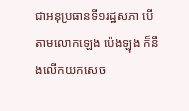ជាអនុប្រធានទី១រដ្ឋសភា បើតាមលោកឡេង ប៉េងឡុង ក៏នឹងលើកយកសេច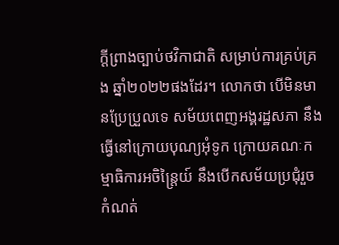ក្តីព្រាងច្បាប់ថវិកាជាតិ សម្រាប់ការគ្រប់គ្រង ឆ្នាំ២០២២ផងដែរ។ លោកថា បើមិនមានប្រែប្រួលទេ សម័យពេញអង្គរដ្ឋសភា នឹងធ្វើនៅក្រោយបុណ្យអុំទូក ក្រោយគណៈកម្មាធិការអចិន្ត្រៃយ៍ នឹងបើកសម័យប្រជុំរួច កំណត់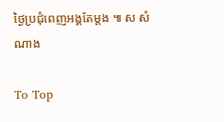ថ្ងៃប្រជុំពេញអង្គតែម្តង ៕ ស សំណាង

To Top